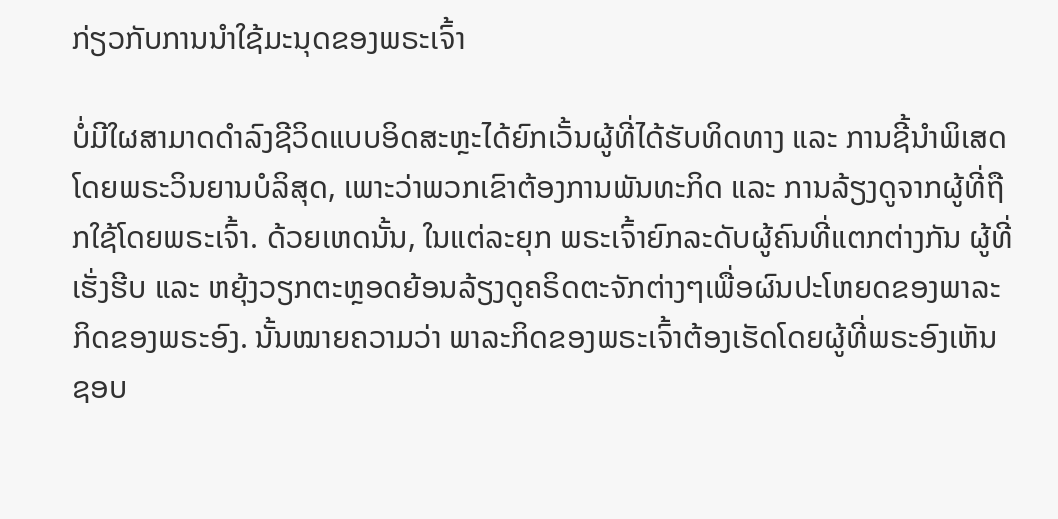ກ່ຽວກັບການນຳໃຊ້ມະນຸດຂອງພຣະເຈົ້າ

ບໍ່ມີໃຜສາມາດດໍາລົງຊີວິດແບບອິດສະຫຼະໄດ້ຍົກເວັ້ນຜູ້ທີ່ໄດ້ຮັບທິດທາງ ແລະ ການຊີ້ນໍາພິເສດໂດຍພຣະວິນຍານບໍລິສຸດ, ເພາະວ່າພວກເຂົາຕ້ອງການພັນທະກິດ ແລະ ການລ້ຽງດູຈາກຜູ້ທີ່ຖືກໃຊ້ໂດຍພຣະເຈົ້າ. ດ້ວຍເຫດນັ້ນ, ໃນແຕ່ລະຍຸກ ພຣະເຈົ້າຍົກລະດັບຜູ້ຄົນທີ່ແຕກຕ່າງກັນ ຜູ້ທີ່ເຮັ່ງຮີບ ແລະ ຫຍຸ້ງວຽກຕະຫຼອດຍ້ອນລ້ຽງດູຄຣິດຕະຈັກຕ່າງໆເພື່ອຜົນປະໂຫຍດຂອງພາລະກິດຂອງພຣະອົງ. ນັ້ນໝາຍຄວາມວ່າ ພາລະກິດຂອງພຣະເຈົ້າຕ້ອງເຮັດໂດຍຜູ້ທີ່ພຣະອົງເຫັນຊອບ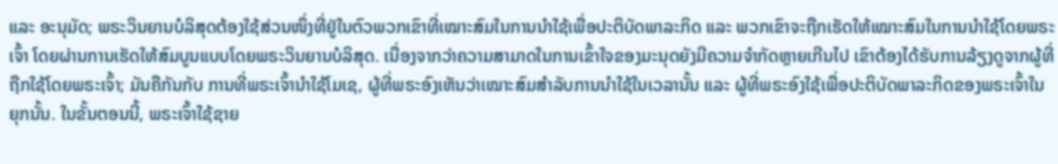ແລະ ອະນຸມັດ; ພຣະວິນຍານບໍລິສຸດຕ້ອງໃຊ້ສ່ວນໜຶ່ງທີ່ຢູ່ໃນຕົວພວກເຂົາທີ່ເໝາະສົມໃນການນໍາໃຊ້ເພື່ອປະຕິບັດພາລະກິດ ແລະ ພວກເຂົາຈະຖືກເຮັດໃຫ້ເໝາະສົມໃນການນໍາໃຊ້ໂດຍພຣະເຈົ້າ ໂດຍຜ່ານການເຮັດໃຫ້ສົມບູນແບບໂດຍພຣະວິນຍານບໍລິສຸດ. ເນື່ອງຈາກວ່າຄວາມສາມາດໃນການເຂົ້າໃຈຂອງມະນຸດຍັງມີຄວາມຈໍາກັດຫຼາຍເກີນໄປ ເຂົາຕ້ອງໄດ້ຮັບການລ້ຽງດູຈາກຜູ້ທີ່ຖືກໃຊ້ໂດຍພຣະເຈົ້າ; ມັນຄືກັນກັບ ການທີ່ພຣະເຈົ້ານໍາໃຊ້ໂມເຊ, ຜູ້ທີ່ພຣະອົງເຫັນວ່າເໝາະສົມສໍາລັບການນໍາໃຊ້ໃນເວລານັ້ນ ແລະ ຜູ້ທີ່ພຣະອົງໃຊ້ເພື່ອປະຕິບັດພາລະກິດຂອງພຣະເຈົ້າໃນຍຸກນັ້ນ. ໃນຂັ້ນຕອນນີ້, ພຣະເຈົ້າໃຊ້ຊາຍ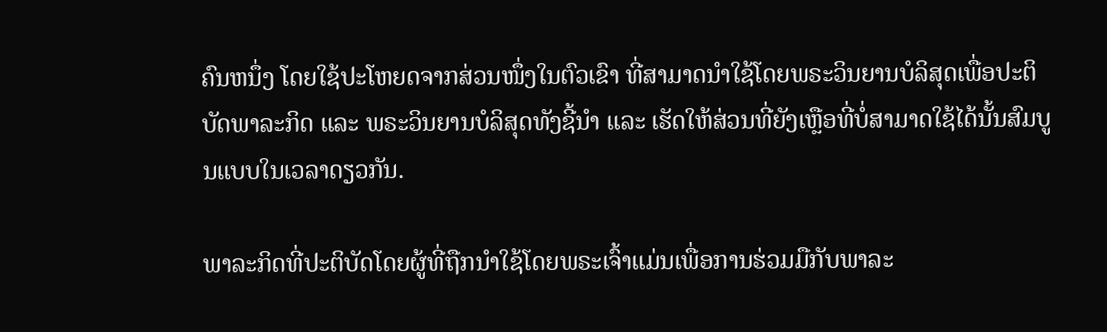ຄົນຫນຶ່ງ ໂດຍໃຊ້ປະໂຫຍດຈາກສ່ວນໜຶ່ງໃນຕົວເຂົາ ທີ່ສາມາດນຳໃຊ້ໂດຍພຣະວິນຍານບໍລິສຸດເພື່ອປະຕິບັດພາລະກິດ ແລະ ພຣະວິນຍານບໍລິສຸດທັງຊີ້ນໍາ ແລະ ເຮັດໃຫ້ສ່ວນທີ່ຍັງເຫຼືອທີ່ບໍ່ສາມາດໃຊ້ໄດ້ນັ້ນສົມບູນແບບໃນເວລາດຽວກັນ.

ພາລະກິດທີ່ປະຕິບັດໂດຍຜູ້ທີ່ຖືກນຳໃຊ້ໂດຍພຣະເຈົ້າແມ່ນເພື່ອການຮ່ວມມືກັບພາລະ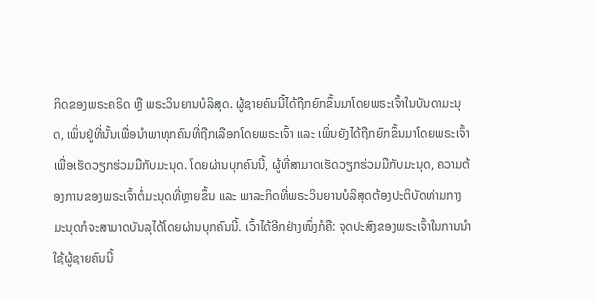ກິດຂອງພຣະຄຣິດ ຫຼື ພຣະວິນຍານບໍລິສຸດ. ຜູ້ຊາຍຄົນນີ້ໄດ້ຖືກຍົກຂຶ້ນມາໂດຍພຣະເຈົ້າໃນບັນດາມະນຸດ, ເພິ່ນຢູ່ທີ່ນັ້ນເພື່ອນໍາພາທຸກຄົນທີ່ຖືກເລືອກໂດຍພຣະເຈົ້າ ແລະ ເພິ່ນຍັງໄດ້ຖືກຍົກຂຶ້ນມາໂດຍພຣະເຈົ້າເພື່ອເຮັດວຽກຮ່ວມມືກັບມະນຸດ. ໂດຍຜ່ານບຸກຄົນນີ້, ຜູ້ທີ່ສາມາດເຮັດວຽກຮ່ວມມືກັບມະນຸດ, ຄວາມຕ້ອງການຂອງພຣະເຈົ້າຕໍ່ມະນຸດທີ່ຫຼາຍຂຶ້ນ ແລະ ພາລະກິດທີ່ພຣະວິນຍານບໍລິສຸດຕ້ອງປະຕິບັດທ່າມກາງມະນຸດກໍຈະສາມາດບັນລຸໄດ້ໂດຍຜ່ານບຸກຄົນນີ້. ເວົ້າໄດ້ອີກຢ່າງໜຶ່ງກໍຄື: ຈຸດປະສົງຂອງພຣະເຈົ້າໃນການນໍາໃຊ້ຜູ້ຊາຍຄົນນີ້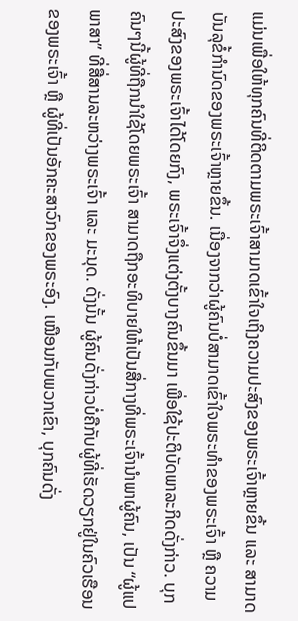ແມ່ນເພື່ອໃຫ້ທຸກຄົນທີ່ຕິດຕາມພຣະເຈົ້າສາມາດເຂົ້າໃຈເຖິງຄວາມປະສົງຂອງພຣະເຈົ້າຫຼາຍຂຶ້ນ ແລະ ສາມາດບັນລຸຂໍ້ກໍານົດຂອງພຣະເຈົ້າຫຼາຍຂຶ້ນ. ເນື່ອງຈາກວ່າຜູ້ຄົນບໍ່ສາມາດເຂົ້າໃຈພຣະທໍາຂອງພຣະເຈົ້າ ຫຼື ຄວາມປະສົງຂອງພຣະເຈົ້າໄດ້ໂດຍກົງ, ພຣະເຈົ້າຈຶ່ງແຕ່ງຕັ້ງບາງຄົນຂຶ້ນມາ ເພື່ອໃຊ້ປະຕິບັດພາລະກິດດັ່ງກ່າວ. ບຸກຄົນໆນີ້ຜູ້ທີ່ຖືກນໍາໃຊ້ໂດຍພຣະເຈົ້າ ສາມາດຖືກອະທິບາຍໃຫ້ເປັນສື່ກາງທີ່ພຣະເຈົ້ານໍາພາຜູ້ຄົນ, ເປັນ “ຜູ້ແປພາສາ” ທີ່ສື່ສານລະຫວ່າງພຣະເຈົ້າ ແລະ ມະນຸດ. ດັ່ງນັ້ນ ຜູ້ຄົນດັ່ງກ່າວບໍ່ຄືກັບຜູ້ທີ່ເຮັດວຽກຢູ່ໃນຄົວເຮືອນຂອງພຣະເຈົ້າ ຫຼື ຜູ້ທີ່ເປັນອັກຄະສາວົກຂອງພຣະອົງ. ເໝືອນກັບພວກເຂົາ, ບຸກຄົນດັ່ງ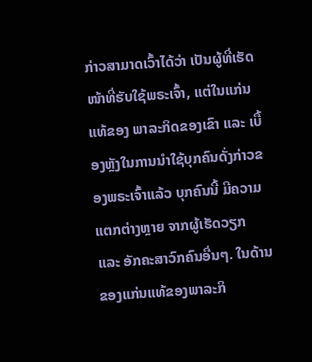ກ່າວສາມາດເວົ້າໄດ້ວ່າ ເປັນຜູ້ທີ່ເຮັດໜ້າທີ່ຮັບໃຊ້ພຣະເຈົ້າ, ແຕ່ໃນແກ່ນແທ້ຂອງ ພາລະກິດຂອງເຂົາ ແລະ ເບື້ອງຫຼັງໃນການນໍາໃຊ້ບຸກຄົນດັ່ງກ່າວຂອງພຣະເຈົ້າແລ້ວ ບຸກຄົນນີ້ ມີຄວາມແຕກຕ່າງຫຼາຍ ຈາກຜູ້ເຮັດວຽກ ແລະ ອັກຄະສາວົກຄົນອື່ນໆ. ໃນດ້ານຂອງແກ່ນແທ້ຂອງພາລະກິ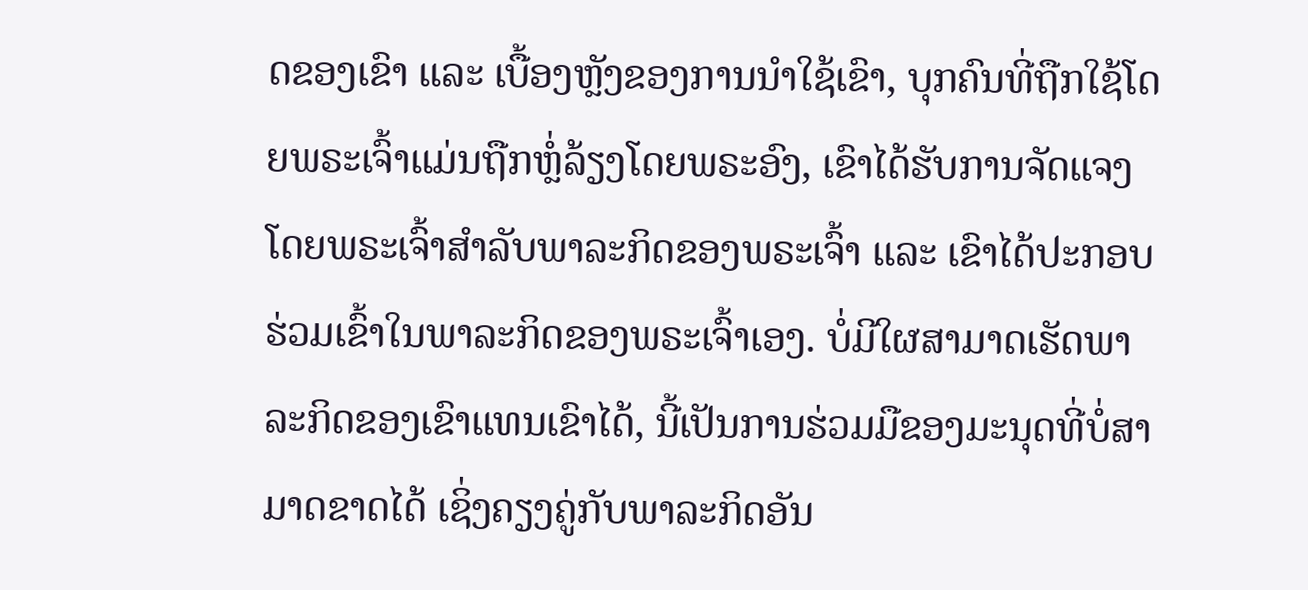ດຂອງເຂົາ ແລະ ເບື້ອງຫຼັງຂອງການນໍາໃຊ້ເຂົາ, ບຸກຄົນທີ່ຖືກໃຊ້ໂດຍພຣະເຈົ້າແມ່ນຖືກຫຼໍ່ລ້ຽງໂດຍພຣະອົງ, ເຂົາໄດ້ຮັບການຈັດແຈງໂດຍພຣະເຈົ້າສຳລັບພາລະກິດຂອງພຣະເຈົ້າ ແລະ ເຂົາໄດ້ປະກອບຮ່ວມເຂົ້າໃນພາລະກິດຂອງພຣະເຈົ້າເອງ. ບໍ່ມີໃຜສາມາດເຮັດພາລະກິດຂອງເຂົາແທນເຂົາໄດ້, ນີ້ເປັນການຮ່ວມມືຂອງມະນຸດທີ່ບໍ່ສາມາດຂາດໄດ້ ເຊິ່ງຄຽງຄູ່ກັບພາລະກິດອັນ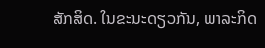ສັກສິດ. ໃນຂະນະດຽວກັນ, ພາລະກິດ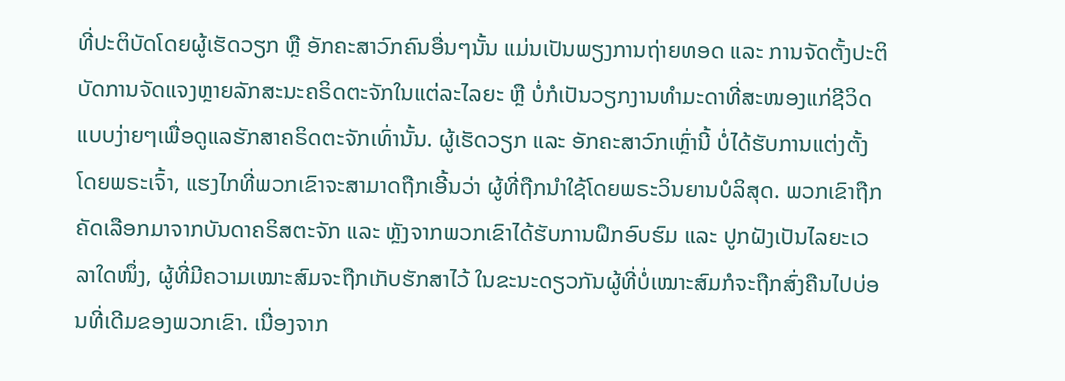ທີ່ປະຕິບັດໂດຍຜູ້ເຮັດວຽກ ຫຼື ອັກຄະສາວົກຄົນອື່ນໆນັ້ນ ແມ່ນເປັນພຽງການຖ່າຍທອດ ແລະ ການຈັດຕັ້ງປະຕິບັດການຈັດແຈງຫຼາຍລັກສະນະຄຣິດຕະຈັກໃນແຕ່ລະໄລຍະ ຫຼື ບໍ່ກໍເປັນວຽກງານທຳມະດາທີ່ສະໜອງແກ່ຊີວິດແບບງ່າຍໆເພື່ອດູແລຮັກສາຄຣິດຕະຈັກເທົ່ານັ້ນ. ຜູ້ເຮັດວຽກ ແລະ ອັກຄະສາວົກເຫຼົ່ານີ້ ບໍ່ໄດ້ຮັບການແຕ່ງຕັ້ງໂດຍພຣະເຈົ້າ, ແຮງໄກທີ່ພວກເຂົາຈະສາມາດຖືກເອີ້ນວ່າ ຜູ້ທີ່ຖືກນໍາໃຊ້ໂດຍພຣະວິນຍານບໍລິສຸດ. ພວກເຂົາຖືກຄັດເລືອກມາຈາກບັນດາຄຣິສຕະຈັກ ແລະ ຫຼັງຈາກພວກເຂົາໄດ້ຮັບການຝຶກອົບຮົມ ແລະ ປູກຝັງເປັນໄລຍະເວລາໃດໜຶ່ງ, ຜູ້ທີ່ມີຄວາມເໝາະສົມຈະຖືກເກັບຮັກສາໄວ້ ໃນຂະນະດຽວກັນຜູ້ທີ່ບໍ່ເໝາະສົມກໍຈະຖືກສົ່ງຄືນໄປບ່ອນທີ່ເດີມຂອງພວກເຂົາ. ເນື່ອງຈາກ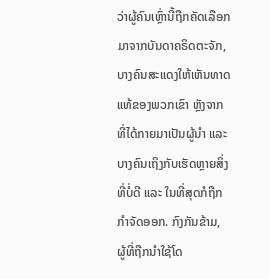ວ່າຜູ້ຄົນເຫຼົ່ານີ້ຖືກຄັດເລືອກມາຈາກບັນດາຄຣິດຕະຈັກ, ບາງຄົນສະແດງໃຫ້ເຫັນທາດແທ້ຂອງພວກເຂົາ ຫຼັງຈາກທີ່ໄດ້ກາຍມາເປັນຜູ້ນໍາ ແລະ ບາງຄົນເຖິງກັບເຮັດຫຼາຍສິ່ງທີ່ບໍ່ດີ ແລະ ໃນທີ່ສຸດກໍຖືກກຳຈັດອອກ. ກົງກັນຂ້າມ, ຜູ້ທີ່ຖືກນໍາໃຊ້ໂດ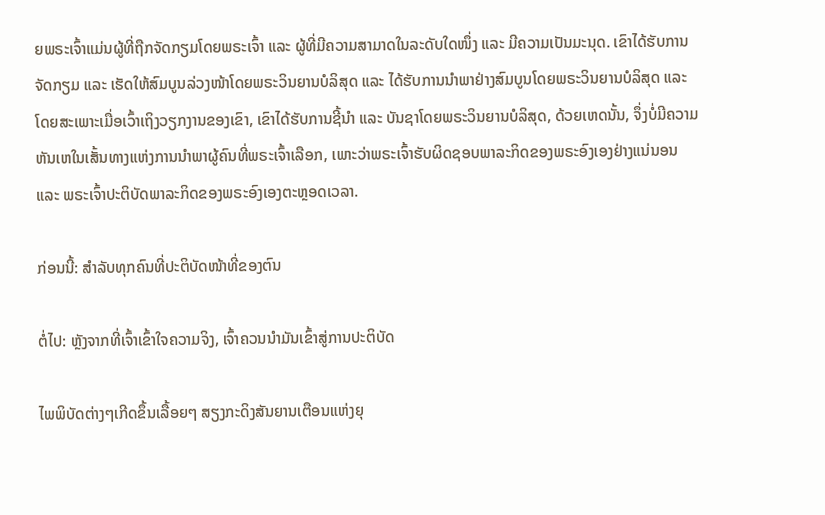ຍພຣະເຈົ້າແມ່ນຜູ້ທີ່ຖືກຈັດກຽມໂດຍພຣະເຈົ້າ ແລະ ຜູ້ທີ່ມີຄວາມສາມາດໃນລະດັບໃດໜຶ່ງ ແລະ ມີຄວາມເປັນມະນຸດ. ເຂົາໄດ້ຮັບການຈັດກຽມ ແລະ ເຮັດໃຫ້ສົມບູນລ່ວງໜ້າໂດຍພຣະວິນຍານບໍລິສຸດ ແລະ ໄດ້ຮັບການນໍາພາຢ່າງສົມບູນໂດຍພຣະວິນຍານບໍລິສຸດ ແລະ ໂດຍສະເພາະເມື່ອເວົ້າເຖິງວຽກງານຂອງເຂົາ, ເຂົາໄດ້ຮັບການຊີ້ນໍາ ແລະ ບັນຊາໂດຍພຣະວິນຍານບໍລິສຸດ, ດ້ວຍເຫດນັ້ນ, ຈຶ່ງບໍ່ມີຄວາມຫັນເຫໃນເສັ້ນທາງແຫ່ງການນໍາພາຜູ້ຄົນທີ່ພຣະເຈົ້າເລືອກ, ເພາະວ່າພຣະເຈົ້າຮັບຜິດຊອບພາລະກິດຂອງພຣະອົງເອງຢ່າງແນ່ນອນ ແລະ ພຣະເຈົ້າປະຕິບັດພາລະກິດຂອງພຣະອົງເອງຕະຫຼອດເວລາ.

ກ່ອນນີ້: ສໍາລັບທຸກຄົນທີ່ປະຕິບັດໜ້າທີ່ຂອງຕົນ

ຕໍ່ໄປ: ຫຼັງຈາກທີ່ເຈົ້າເຂົ້າໃຈຄວາມຈິງ, ເຈົ້າຄວນນໍາມັນເຂົ້າສູ່ການປະຕິບັດ

ໄພພິບັດຕ່າງໆເກີດຂຶ້ນເລື້ອຍໆ ສຽງກະດິງສັນຍານເຕືອນແຫ່ງຍຸ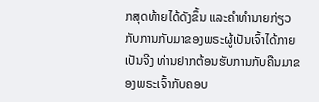ກສຸດທ້າຍໄດ້ດັງຂຶ້ນ ແລະຄໍາທໍານາຍກ່ຽວກັບການກັບມາຂອງພຣະຜູ້ເປັນເຈົ້າໄດ້ກາຍເປັນຈີງ ທ່ານຢາກຕ້ອນຮັບການກັບຄືນມາຂອງພຣະເຈົ້າກັບຄອບ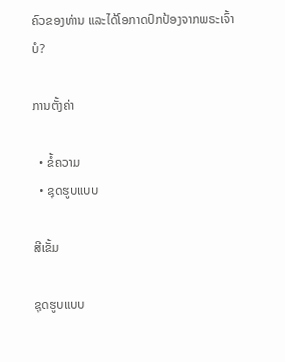ຄົວຂອງທ່ານ ແລະໄດ້ໂອກາດປົກປ້ອງຈາກພຣະເຈົ້າບໍ?

ການຕັ້ງຄ່າ

  • ຂໍ້ຄວາມ
  • ຊຸດຮູບແບບ

ສີເຂັ້ມ

ຊຸດຮູບແບບ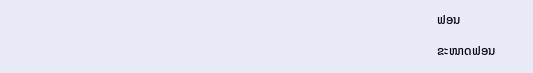ຟອນ

ຂະໜາດຟອນ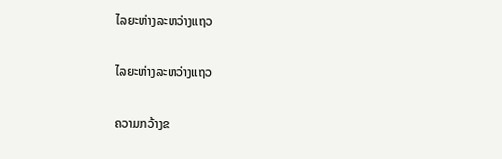ໄລຍະຫ່າງລະຫວ່າງແຖວ

ໄລຍະຫ່າງລະຫວ່າງແຖວ

ຄວາມກວ້າງຂ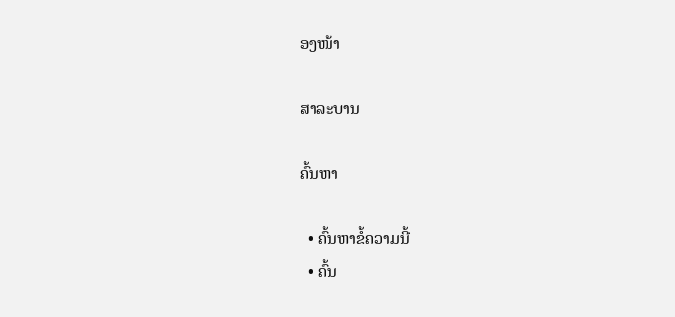ອງໜ້າ

ສາລະບານ

ຄົ້ນຫາ

  • ຄົ້ນຫາຂໍ້ຄວາມນີ້
  • ຄົ້ນ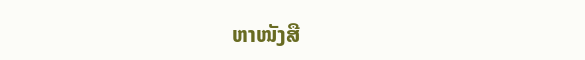ຫາໜັງສື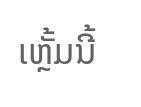ເຫຼັ້ມນີ້